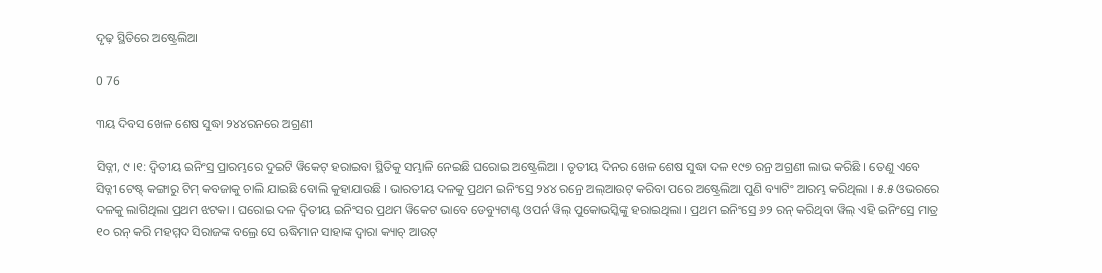ଦୃଢ଼ ସ୍ଥିତିରେ ଅଷ୍ଟ୍ରେଲିଆ

0 76

୩ୟ ଦିବସ ଖେଳ ଶେଷ ସୁଦ୍ଧା ୨୪୪ରନରେ ଅଗ୍ରଣୀ

ସିଡ୍ନୀ, ୯ ।୧: ଦ୍ୱିତୀୟ ଇନିଂସ୍ର ପ୍ରାରମ୍ଭରେ ଦୁଇଟି ୱିକେଟ୍ ହରାଇବା ସ୍ଥିତିକୁ ସମ୍ଭାଳି ନେଇଛି ଘରୋଇ ଅଷ୍ଟ୍ରେଲିଆ । ତୃତୀୟ ଦିନର ଖେଳ ଶେଷ ସୁଦ୍ଧା ଦଳ ୧୯୭ ରନ୍ର ଅଗ୍ରଣୀ ଲାଭ କରିଛି । ତେଣୁ ଏବେ ସିଡ୍ନୀ ଟେଷ୍ଟ୍ କଙ୍ଗାରୁ ଟିମ୍ କବଜାକୁ ଚାଲି ଯାଇଛି ବୋଲି କୁହାଯାଉଛି । ଭାରତୀୟ ଦଳକୁ ପ୍ରଥମ ଇନିଂସ୍ରେ ୨୪୪ ରନ୍ରେ ଅଲ୍ଆଉଟ୍ କରିବା ପରେ ଅଷ୍ଟ୍ରେଲିଆ ପୁଣି ବ୍ୟାଟିଂ ଆରମ୍ଭ କରିଥିଲା । ୫.୫ ଓଭରରେ ଦଳକୁ ଲାଗିଥିଲା ପ୍ରଥମ ଝଟକା । ଘରୋଇ ଦଳ ଦ୍ୱିତୀୟ ଇନିଂସର ପ୍ରଥମ ୱିକେଟ ଭାବେ ଡେବ୍ୟୁଟାଣ୍ଟ ଓପର୍ନ ୱିଲ୍ ପୁକୋଭସ୍କିଙ୍କୁ ହରାଇଥିଲା । ପ୍ରଥମ ଇନିଂସ୍ରେ ୬୨ ରନ୍ କରିଥିବା ୱିଲ୍ ଏହି ଇନିଂସ୍ରେ ମାତ୍ର ୧୦ ରନ୍ କରି ମହମ୍ମଦ ସିରାଜଙ୍କ ବଲ୍ରେ ସେ ଋଦ୍ଧିମାନ ସାହାଙ୍କ ଦ୍ୱାରା କ୍ୟାଚ୍ ଆଉଟ୍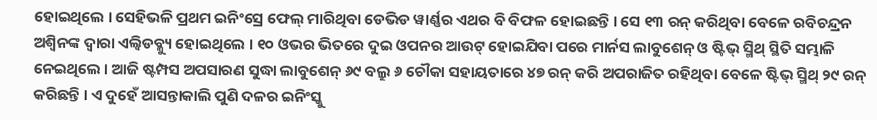ହୋଇଥିଲେ । ସେହିଭଳି ପ୍ରଥମ ଇନିଂସ୍ରେ ଫେଲ୍ ମାରିଥିବା ଡେଭିଡ ୱାର୍ଣ୍ଣର ଏଥର ବି ବିଫଳ ହୋଇଛନ୍ତି । ସେ ୧୩ ରନ୍ କରିଥିବା ବେଳେ ରବିଚନ୍ଦ୍ରନ ଅଶ୍ୱିନଙ୍କ ଦ୍ୱାରା ଏଲ୍ବିଡବ୍ଳ୍ୟୁ ହୋଇଥିଲେ । ୧୦ ଓଭର ଭିତରେ ଦୁଇ ଓପନର ଆଉଟ୍ ହୋଇଯିବା ପରେ ମାର୍ନସ ଲାବୁଶେନ୍ ଓ ଷ୍ଟିଭ୍ ସ୍ମିଥ୍ ସ୍ଥିତି ସମ୍ଭାଳି ନେଇଥିଲେ । ଆଜି ଷ୍ଟମ୍ପସ ଅପସାରଣ ସୁଦ୍ଧା ଲାବୁଶେନ୍ ୬୯ ବଲ୍ରୁ ୬ ଚୌକା ସହାୟତାରେ ୪୭ ରନ୍ କରି ଅପରାଜିତ ରହିଥିବା ବେଳେ ଷ୍ଟିଭ୍ ସ୍ମିଥ୍ ୨୯ ରନ୍ କରିଛନ୍ତି । ଏ ଦୁହେଁ ଆସନ୍ତାକାଲି ପୁଣି ଦଳର ଇନିଂସ୍କୁ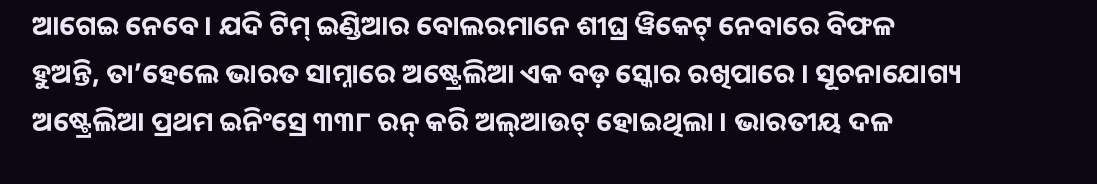ଆଗେଇ ନେବେ । ଯଦି ଟିମ୍ ଇଣ୍ଡିଆର ବୋଲରମାନେ ଶୀଘ୍ର ୱିକେଟ୍ ନେବାରେ ବିଫଳ ହୁଅନ୍ତି, ତା’ହେଲେ ଭାରତ ସାମ୍ନାରେ ଅଷ୍ଟ୍ରେଲିଆ ଏକ ବଡ଼ ସ୍କୋର ରଖିପାରେ । ସୂଚନାଯୋଗ୍ୟ ଅଷ୍ଟ୍ରେଲିଆ ପ୍ରଥମ ଇନିଂସ୍ରେ ୩୩୮ ରନ୍ କରି ଅଲ୍ଆଉଟ୍ ହୋଇଥିଲା । ଭାରତୀୟ ଦଳ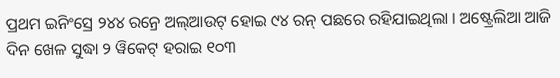ପ୍ରଥମ ଇନିଂସ୍ରେ ୨୪୪ ରନ୍ରେ ଅଲ୍ଆଉଟ୍ ହୋଇ ୯୪ ରନ୍ ପଛରେ ରହିଯାଇଥିଲା । ଅଷ୍ଟ୍ରେଲିଆ ଆଜି ଦିନ ଖେଳ ସୁଦ୍ଧା ୨ ୱିକେଟ୍ ହରାଇ ୧୦୩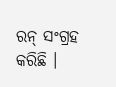ରନ୍ ସଂଗ୍ରହ କରିଛି ।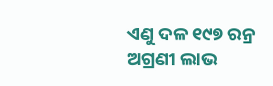ଏଣୁ ଦଳ ୧୯୭ ରନ୍ର ଅଗ୍ରଣୀ ଲାଭ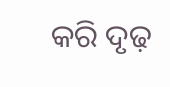କରି ଦୃଢ଼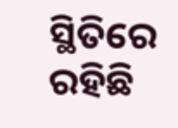ସ୍ଥିତିରେ ରହିଛି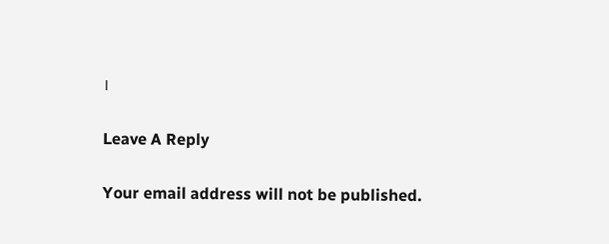।

Leave A Reply

Your email address will not be published.